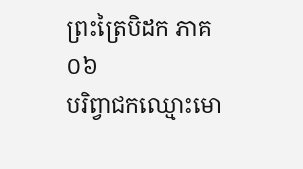ព្រះត្រៃបិដក ភាគ ០៦
បរិព្វាជកឈ្មោះមោ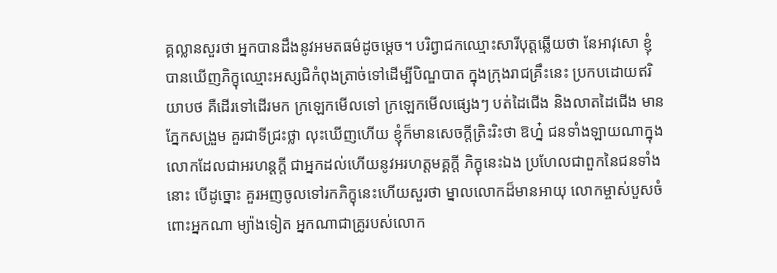គ្គល្លានសួរថា អ្នកបានដឹងនូវអមតធម៌ដូចម្តេច។ បរិព្វាជកឈ្មោះសារីបុត្តឆ្លើយថា នែអាវុសោ ខ្ញុំបានឃើញភិក្ខុឈ្មោះអស្សជិកំពុងត្រាច់ទៅដើម្បីបិណ្ឌបាត ក្នុងក្រុងរាជគ្រឹះនេះ ប្រកបដោយឥរិយាបថ គឺដើរទៅដើរមក ក្រឡេកមើលទៅ ក្រឡេកមើលផ្សេងៗ បត់ដៃជើង និងលាតដៃជើង មានភ្នែកសង្រួម គួរជាទីជ្រះថ្លា លុះឃើញហើយ ខ្ញុំក៏មានសេចក្តីត្រិះរិះថា ឱហ្ន៎ ជនទាំងឡាយណាក្នុងលោកដែលជាអរហន្តក្តី ជាអ្នកដល់ហើយនូវអរហត្តមគ្គក្តី ភិក្ខុនេះឯង ប្រហែលជាពួកនៃជនទាំងនោះ បើដូច្នោះ គួរអញចូលទៅរកភិក្ខុនេះហើយសួរថា ម្នាលលោកដ៏មានអាយុ លោកម្ចាស់បួសចំពោះអ្នកណា ម្យ៉ាងទៀត អ្នកណាជាគ្រូរបស់លោក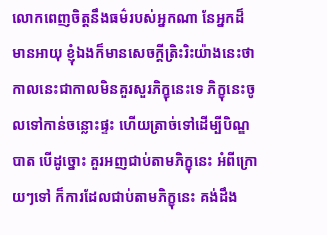លោកពេញចិត្តនឹងធម៌របស់អ្នកណា នែអ្នកដ៏មានអាយុ ខ្ញុំឯងក៏មានសេចក្តីត្រិះរិះយ៉ាងនេះថា កាលនេះជាកាលមិនគួរសួរភិក្ខុនេះទេ ភិក្ខុនេះចូលទៅកាន់ចន្លោះផ្ទះ ហើយត្រាច់ទៅដើម្បីបិណ្ឌបាត បើដូច្នោះ គួរអញជាប់តាមភិក្ខុនេះ អំពីក្រោយៗទៅ ក៏ការដែលជាប់តាមភិក្ខុនេះ គង់ដឹង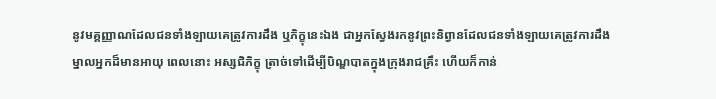នូវមគ្គញ្ញាណដែលជនទាំងឡាយគេត្រូវការដឹង ឬភិក្ខុនេះឯង ជាអ្នកស្វែងរកនូវព្រះនិព្វានដែលជនទាំងឡាយគេត្រូវការដឹង ម្នាលអ្នកដ៏មានអាយុ ពេលនោះ អស្សជិភិក្ខុ ត្រាច់ទៅដើម្បីបិណ្ឌបាតក្នុងក្រុងរាជគ្រឹះ ហើយក៏កាន់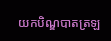យកបិណ្ឌបាតត្រឡ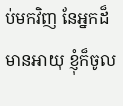ប់មកវិញ នែអ្នកដ៏មានអាយុ ខ្ញុំក៏ចូល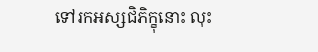ទៅរកអស្សជិភិក្ខុនោះ លុះ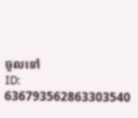ចូលទៅ
ID: 636793562863303540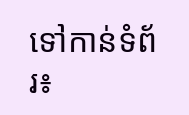ទៅកាន់ទំព័រ៖